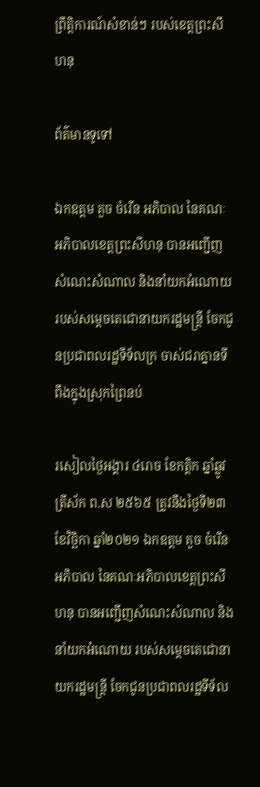ព្រឹត្តិការណ៍សំខាន់ៗ របស់ខេត្តព្រះសីហនុ

ព័ត៌មានទូទៅ

ឯកឧត្តម គួច ចំរើន អភិបាល នៃគណៈអភិបាលខេត្តព្រះសីហនុ បានអញ្ជើញសំណេះសំណាល និងនាំយកអំណោយ របស់សម្តេចតេជោនាយករដ្ឋមន្ត្រី ចែកជូនប្រជាពលរដ្ឋទីទ័លក្រ ចាស់ជរាគ្នានទីពឹងក្នុងស្រុកព្រៃនប់

រសៀលថ្ងៃអង្គារ ៤រោច ខែកត្តិក ឆ្នាំឆ្លូវ ត្រីស័ក ព.ស ២៥៦៥ ត្រូវនឹងថ្ងៃទី២៣ ខែវិច្ឆិកា ឆ្នាំ២០២១ ឯកឧត្តម គួច ចំរើន អភិបាល នៃគណៈអភិបាលខេត្តព្រះសីហនុ បានអញ្ជើញសំណេះសំណាល និងនាំយកអំណោយ របស់សម្តេចតេជោនាយករដ្ឋមន្ត្រី ចែកជូនប្រជាពលរដ្ឋទីទ័ល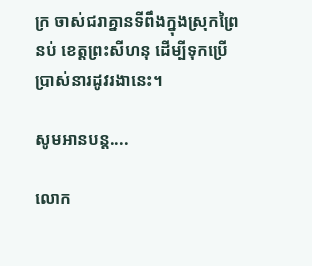ក្រ ចាស់ជរាគ្នានទីពឹងក្នុងស្រុកព្រៃនប់ ខេត្តព្រះសីហនុ ដើម្បីទុកប្រើប្រាស់នារដូវរងានេះ។

សូមអានបន្ត....

លោក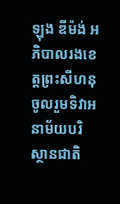ឡុង ឌីម៉ង់ អភិបាលរងខេត្តព្រះសីហនុ ចូលរួមទិវាអនាម័យបរិស្ថានជាតិ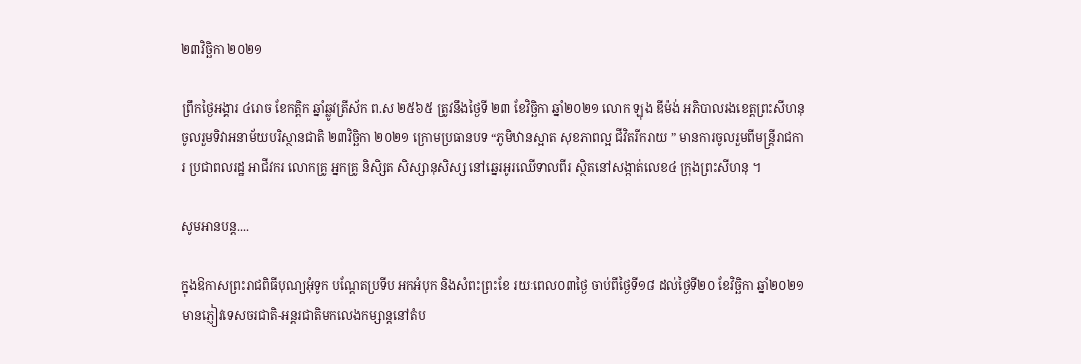២៣វិច្ឆិកា ២០២១

ព្រឹកថ្ងៃអង្គារ ៤រោច ខែកត្តិក ឆ្នាំឆ្លូវត្រីស័ក ព.ស ២៥៦៥ ត្រូវនឹងថ្ងៃទី ២៣ ខែវិច្ឆិកា ឆ្នាំ២០២១ លោក ឡុង ឌីម៉ង់ អភិបាលរងខេត្តព្រះសីហនុ ចូលរួមទិវាអនាម័យបរិស្ថានជាតិ ២៣វិច្ឆិកា ២០២១ ក្រោមប្រធានបទ “ភូមិឋានស្អាត សុខភាពល្អ ជីវិតរីករាយ ” មានការចូលរួមពីមន្ត្រីរាជការ ប្រជាពលរដ្ឋ អាជីវករ លោកគ្រូ អ្នកគ្រូ និសិ្សត សិស្សានុសិស្ស នៅឆ្នេរអូរឈើទាលពីរ ស្ថិតនៅសង្កាត់លេខ៤ ក្រុងព្រះសីហនុ ។

សូមអានបន្ត....

ក្នុងឱកាសព្រះរាជពិធីបុណ្យអុំទូក បណ្ដែតប្រទីប អកអំបុក និងសំពះព្រះខែ រយៈពេល០៣ថ្ងៃ ចាប់ពីថ្ងៃទី១៨ ដល់ថ្ងៃទី២០ ខែវិច្ឆិកា ឆ្នាំ២០២១ មានភ្ញៀវទេសចរជាតិ-អន្តរជាតិមកលេងកម្សាន្តនៅតំប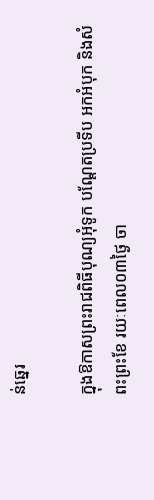ន់ឆ្នេរ

ក្នុងឱកាសព្រះរាជពិធីបុណ្យអុំទូក បណ្ដែតប្រទីប អកអំបុក និងសំពះព្រះខែ រយៈពេល០៣ថ្ងៃ ចា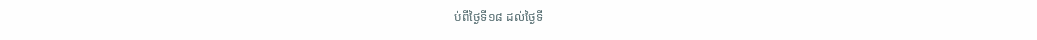ប់ពីថ្ងៃទី១៨ ដល់ថ្ងៃទី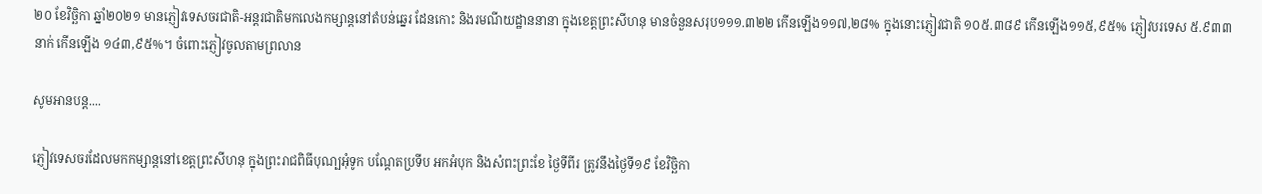២០ ខែវិច្ឆិកា ឆ្នាំ២០២១ មានភ្ញៀវទេសចរជាតិ-អន្តរជាតិមកលេងកម្សាន្តនៅតំបន់ឆ្នេរ ដែនកោះ និងរមណីយដ្ឋាននានា ក្នុងខេត្តព្រះសីហនុ មានចំនួនសរុប១១១.៣២២ កើនឡើង១១៧,២៨% ក្នុងនោះភ្ញៀវជាតិ ១០៥.៣៨៩ កើនឡើង១១៥,៩៥% ភ្ញៀវបរទេស ៥.៩៣៣នាក់ កើនឡើង ១៤៣,៩៥%។ ចំពោះភ្ញៀវចូលតាមព្រលាន

សូមអានបន្ត....

ភ្ញៀវទេសចរដែលមកកម្សាន្ដនៅខេត្តព្រះសីហនុ ក្នុងព្រះរាជពិធីបុណ្បអុំទូក បណ្ដែតប្រទីប អកអំបុក និងសំពះព្រះខែ ថ្ងៃទីពីរ ត្រូវនឹងថ្ងៃទី១៩ ខែវិច្ឆិកា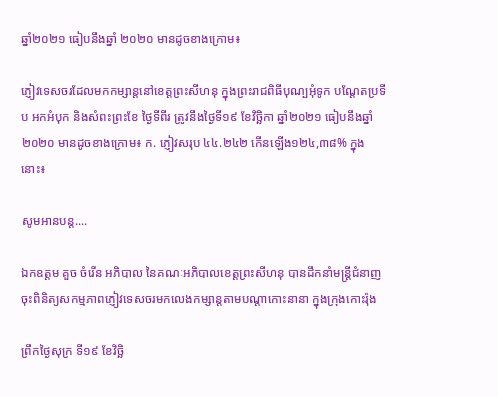ឆ្នាំ២០២១ ធៀបនឹងឆ្នាំ ២០២០ មានដូចខាងក្រោម៖

ភ្ញៀវទេសចរដែលមកកម្សាន្ដនៅខេត្តព្រះសីហនុ ក្នុងព្រះរាជពិធីបុណ្បអុំទូក បណ្ដែតប្រទីប អកអំបុក និងសំពះព្រះខែ ថ្ងៃទីពីរ ត្រូវនឹងថ្ងៃទី១៩ ខែវិច្ឆិកា ឆ្នាំ២០២១ ធៀបនឹងឆ្នាំ ២០២០ មានដូចខាងក្រោម៖ ក. ភ្ញៀវសរុប ៤៤.២៤២ កើនឡើង១២៤,៣៨% ក្នុងនោះ៖

សូមអានបន្ត....

ឯកឧត្តម គួច ចំរើន អភិបាល នៃគណៈអភិបាលខេត្តព្រះសីហនុ បានដឹកនាំមន្ត្រីជំនាញចុះពិនិត្យសកម្មភាពភ្ញៀវទេសចរមកលេងកម្សាន្តតាមបណ្តាកោះនានា ក្នុងក្រុងកោះរ៉ុង

ព្រឹកថ្ងៃសុក្រ ទី១៩ ខែវិច្ឆិ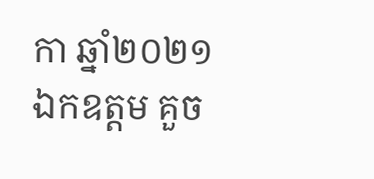កា ឆ្នាំ២០២១ ឯកឧត្តម គួច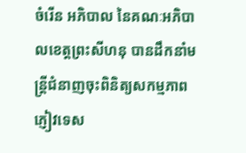ចំរើន អភិបាល នៃគណៈអភិបាលខេត្តព្រះសីហនុ បានដឹកនាំមន្ត្រីជំនាញចុះពិនិត្យសកម្មភាពភ្ញៀវទេស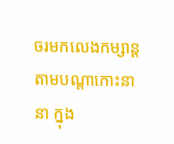ចរមកលេងកម្សាន្តតាមបណ្តាកោះនានា ក្នុង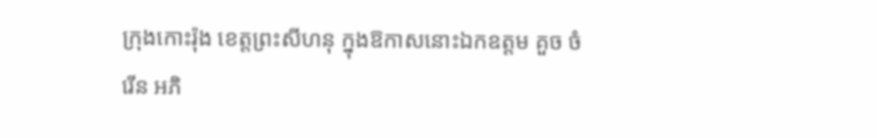ក្រុងកោះរ៉ុង ខេត្តព្រះសីហនុ ក្នុងឱកាសនោះឯកឧត្តម គួច ចំរើន អភិ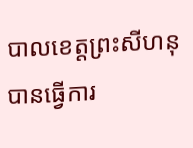បាលខេត្តព្រះសីហនុ បានធ្វើការ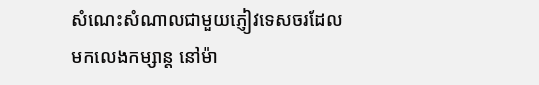សំណេះសំណាលជាមួយភ្ញៀវទេសចរដែលមកលេងកម្សាន្ត នៅម៉ា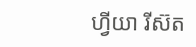ហ្វីយា រីស៊ត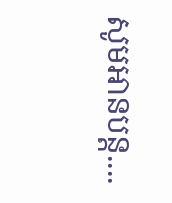សូមអានបន្ត....